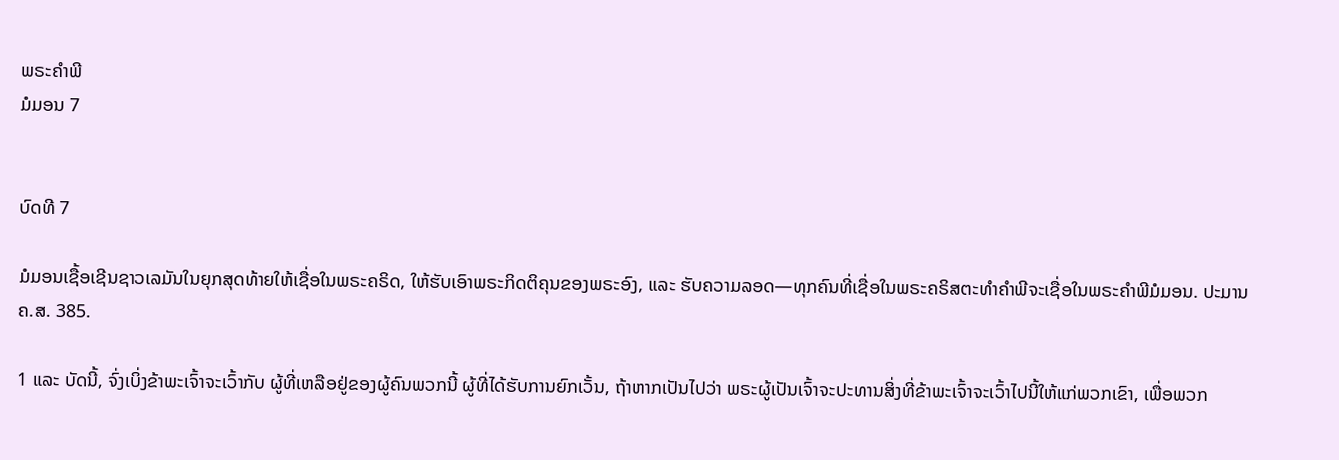ພຣະຄຳພີ
ມໍມອນ 7


ບົດທີ 7

ມໍມອນເຊື້ອເຊີນຊາວເລມັນໃນຍຸກສຸດທ້າຍໃຫ້ເຊື່ອໃນພຣະຄຣິດ, ໃຫ້ຮັບເອົາພຣະກິດຕິຄຸນຂອງພຣະອົງ, ແລະ ຮັບຄວາມລອດ—ທຸກຄົນທີ່ເຊື່ອໃນພຣະຄຣິສຕະທຳຄຳພີຈະເຊື່ອໃນພຣະຄຳພີມໍມອນ. ປະມານ ຄ.ສ. 385.

1 ແລະ ບັດນີ້, ຈົ່ງເບິ່ງຂ້າພະເຈົ້າຈະເວົ້າກັບ ຜູ້ທີ່ເຫລືອຢູ່ຂອງຜູ້ຄົນພວກນີ້ ຜູ້ທີ່ໄດ້ຮັບການຍົກເວັ້ນ, ຖ້າຫາກເປັນໄປວ່າ ພຣະຜູ້ເປັນເຈົ້າຈະປະທານສິ່ງທີ່ຂ້າພະເຈົ້າຈະເວົ້າໄປນີ້ໃຫ້ແກ່ພວກເຂົາ, ເພື່ອພວກ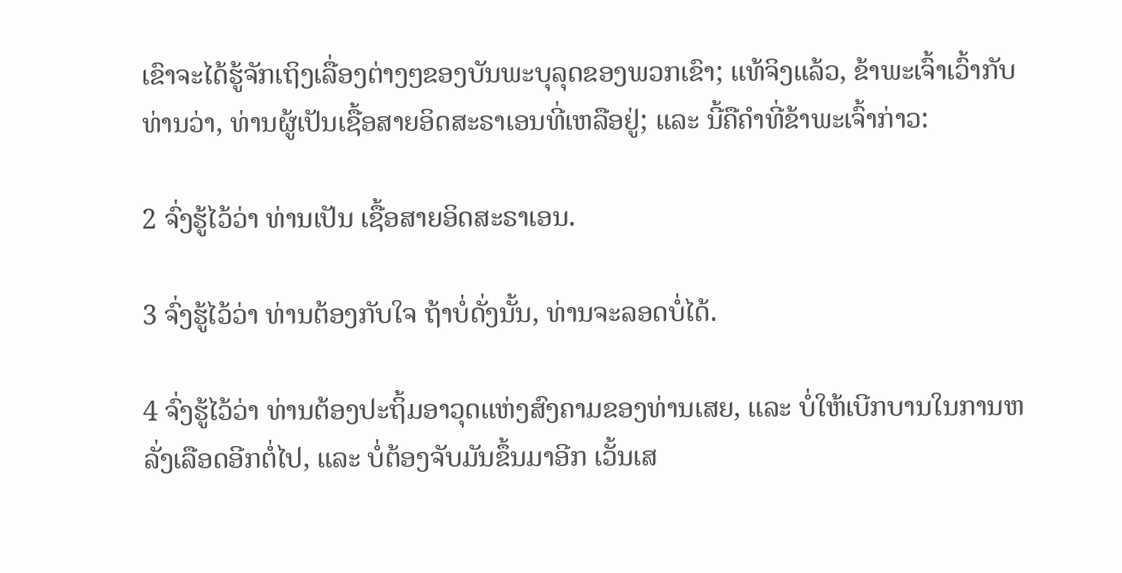ເຂົາຈະໄດ້ຮູ້ຈັກເຖິງເລື່ອງຕ່າງໆຂອງບັນພະບຸລຸດຂອງພວກເຂົາ; ແທ້ຈິງແລ້ວ, ຂ້າພະເຈົ້າເວົ້າກັບທ່ານວ່າ, ທ່ານຜູ້ເປັນເຊື້ອສາຍອິດສະຣາເອນທີ່ເຫລືອຢູ່; ແລະ ນີ້ຄືຄຳທີ່ຂ້າພະເຈົ້າກ່າວ:

2 ຈົ່ງຮູ້ໄວ້ວ່າ ທ່ານເປັນ ເຊື້ອສາຍອິດສະຣາເອນ.

3 ຈົ່ງຮູ້ໄວ້ວ່າ ທ່ານຕ້ອງກັບໃຈ ຖ້າບໍ່ດັ່ງນັ້ນ, ທ່ານຈະລອດບໍ່ໄດ້.

4 ຈົ່ງຮູ້ໄວ້ວ່າ ທ່ານຕ້ອງປະຖິ້ມອາວຸດແຫ່ງສົງຄາມຂອງທ່ານເສຍ, ແລະ ບໍ່ໃຫ້ເບີກບານໃນການຫລັ່ງເລືອດອີກຕໍ່ໄປ, ແລະ ບໍ່ຕ້ອງຈັບມັນຂຶ້ນມາອີກ ເວັ້ນເສ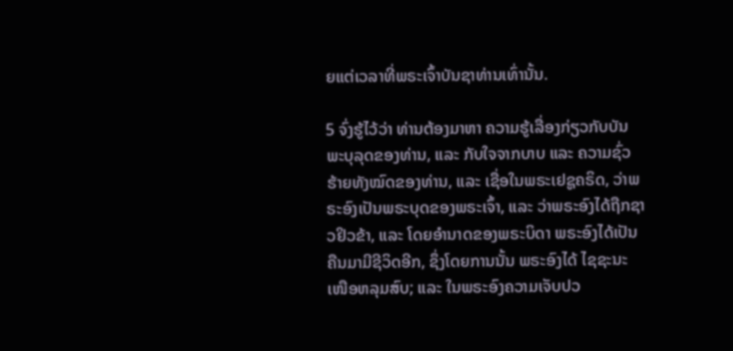ຍແຕ່ເວລາທີ່ພຣະເຈົ້າບັນຊາທ່ານເທົ່ານັ້ນ.

5 ຈົ່ງຮູ້ໄວ້ວ່າ ທ່ານຕ້ອງມາຫາ ຄວາມຮູ້ເລື່ອງກ່ຽວກັບບັນພະບຸລຸດຂອງທ່ານ, ແລະ ກັບໃຈຈາກບາບ ແລະ ຄວາມຊົ່ວຮ້າຍທັງໝົດຂອງທ່ານ, ແລະ ເຊື່ອໃນພຣະເຢຊູຄຣິດ, ວ່າພຣະອົງເປັນພຣະບຸດຂອງພຣະເຈົ້າ, ແລະ ວ່າພຣະອົງໄດ້ຖືກຊາວຢິວຂ້າ, ແລະ ໂດຍອຳນາດຂອງພຣະບິດາ ພຣະອົງໄດ້ເປັນຄືນມາມີຊີວິດອີກ, ຊຶ່ງໂດຍການນັ້ນ ພຣະອົງໄດ້ ໄຊຊະນະເໜືອຫລຸມສົບ; ແລະ ໃນພຣະອົງຄວາມເຈັບປວ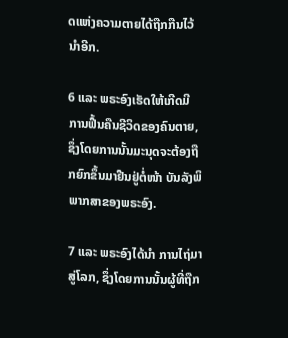ດແຫ່ງຄວາມຕາຍໄດ້ຖືກກືນໄວ້ນຳອີກ.

6 ແລະ ພຣະອົງເຮັດໃຫ້ເກີດມີ ການຟື້ນຄືນຊີວິດຂອງຄົນຕາຍ, ຊຶ່ງໂດຍການນັ້ນມະນຸດຈະຕ້ອງຖືກຍົກຂຶ້ນມາຢືນຢູ່ຕໍ່ໜ້າ ບັນລັງພິພາກສາຂອງພຣະອົງ.

7 ແລະ ພຣະອົງໄດ້ນຳ ການໄຖ່ມາສູ່ໂລກ, ຊຶ່ງໂດຍການນັ້ນຜູ້ທີ່ຖືກ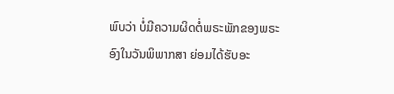ພົບວ່າ ບໍ່ມີຄວາມຜິດຕໍ່ພຣະພັກຂອງພຣະອົງໃນວັນພິພາກສາ ຍ່ອມໄດ້ຮັບອະ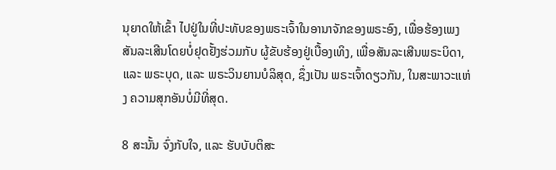ນຸຍາດໃຫ້ເຂົ້າ ໄປຢູ່ໃນທີ່ປະທັບຂອງພຣະເຈົ້າໃນອານາຈັກຂອງພຣະອົງ, ເພື່ອຮ້ອງເພງສັນລະເສີນໂດຍບໍ່ຢຸດຢັ້ງຮ່ວມກັບ ຜູ້ຂັບຮ້ອງຢູ່ເບື້ອງເທິງ, ເພື່ອສັນລະເສີນພຣະບິດາ, ແລະ ພຣະບຸດ, ແລະ ພຣະວິນຍານບໍລິສຸດ, ຊຶ່ງເປັນ ພຣະເຈົ້າດຽວກັນ, ໃນສະພາວະແຫ່ງ ຄວາມສຸກອັນບໍ່ມີທີ່ສຸດ.

8 ສະນັ້ນ ຈົ່ງກັບໃຈ, ແລະ ຮັບບັບຕິສະ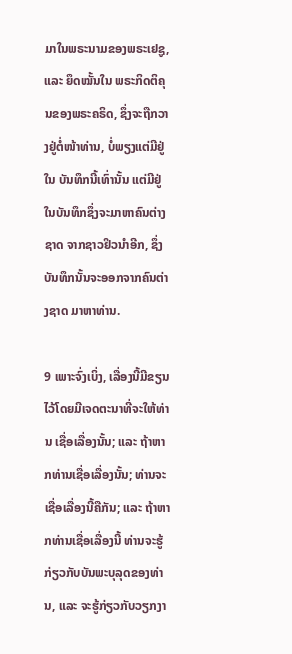ມາໃນພຣະນາມຂອງພຣະເຢຊູ, ແລະ ຍຶດໝັ້ນໃນ ພຣະກິດຕິຄຸນຂອງພຣະຄຣິດ, ຊຶ່ງຈະຖືກວາງຢູ່ຕໍ່ໜ້າທ່ານ, ບໍ່ພຽງແຕ່ມີຢູ່ໃນ ບັນທຶກນີ້ເທົ່ານັ້ນ ແຕ່ມີຢູ່ໃນບັນທຶກຊຶ່ງຈະມາຫາຄົນຕ່າງຊາດ ຈາກຊາວຢິວນຳອີກ, ຊຶ່ງບັນທຶກນັ້ນຈະອອກຈາກຄົນຕ່າງຊາດ ມາຫາທ່ານ.

9 ເພາະຈົ່ງເບິ່ງ, ເລື່ອງນີ້ມີຂຽນໄວ້ໂດຍມີເຈດຕະນາທີ່ຈະໃຫ້ທ່ານ ເຊື່ອເລື່ອງນັ້ນ; ແລະ ຖ້າຫາກທ່ານເຊື່ອເລື່ອງນັ້ນ; ທ່ານຈະເຊື່ອເລື່ອງນີ້ຄືກັນ; ແລະ ຖ້າຫາກທ່ານເຊື່ອເລື່ອງນີ້ ທ່ານຈະຮູ້ກ່ຽວກັບບັນພະບຸລຸດຂອງທ່ານ, ແລະ ຈະຮູ້ກ່ຽວກັບວຽກງາ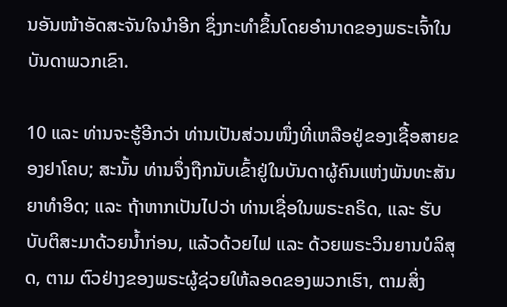ນອັນໜ້າອັດສະຈັນໃຈນຳອີກ ຊຶ່ງກະທຳຂຶ້ນໂດຍອຳນາດຂອງພຣະເຈົ້າໃນບັນດາພວກເຂົາ.

10 ແລະ ທ່ານຈະຮູ້ອີກວ່າ ທ່ານເປັນສ່ວນໜຶ່ງທີ່ເຫລືອຢູ່ຂອງເຊື້ອສາຍຂອງຢາໂຄບ; ສະນັ້ນ ທ່ານຈຶ່ງຖືກນັບເຂົ້າຢູ່ໃນບັນດາຜູ້ຄົນແຫ່ງພັນທະສັນຍາທຳອິດ; ແລະ ຖ້າຫາກເປັນໄປວ່າ ທ່ານເຊື່ອໃນພຣະຄຣິດ, ແລະ ຮັບບັບຕິສະມາດ້ວຍນ້ຳກ່ອນ, ແລ້ວດ້ວຍໄຟ ແລະ ດ້ວຍພຣະວິນຍານບໍລິສຸດ, ຕາມ ຕົວຢ່າງຂອງພຣະຜູ້ຊ່ວຍໃຫ້ລອດຂອງພວກເຮົາ, ຕາມສິ່ງ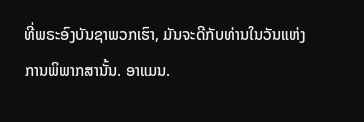ທີ່ພຣະອົງບັນຊາພວກເຮົາ, ມັນຈະດີກັບທ່ານໃນວັນແຫ່ງການພິພາກສານັ້ນ. ອາແມນ.